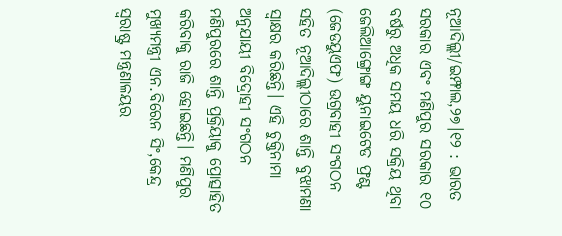ନୂଆଦିଲ୍ଲୀ/ଇମ୍ଫାଲ,୨୭।୧୨ : ଭାରତ ସରକାର ଏବଂ ମଣିପୁର ସରକାର ୧୦ ବର୍ଷରୁ ଅଧିକ ସମୟ ଧରି ସକ୍ରିୟ ଥିବା ଜେଲିଆଙ୍ଗ୍ରୋଙ୍ଗ ୟୁନାଇଟେଡ ଫ୍ରଣ୍ଟ (ଜେଡୟୁଏଫ) ଉଗ୍ରବାହୀ ସଂଗଠନ ସହିତ ନୂଆଦିଲ୍ଲୀଠାରେ ଶାନ୍ତି ବୁଝାମଣା ସ୍ବାକ୍ଷର କରିଛନ୍ତି। ଏହି ଚୁକ୍ତିନାମା ଅନୁଯାୟୀ ବିଦ୍ରୋହୀ ସଂଗଠନ ମଣିପୁରରେ ଶାନ୍ତି ପ୍ରକ୍ରିୟାକୁ ପ୍ରୋତ୍ସାହିତ କରିବାକୁ ରାଜି ହୋଇଛନ୍ତି। ମଣିପୁର ମୁଖ୍ୟମନ୍ତ୍ରୀ ଏନ.ବିରେନ ସିଂ,କେନ୍ଦ୍ର ସ୍ବରାଷ୍ଟ୍ର ମନ୍ତ୍ରଣାଳୟର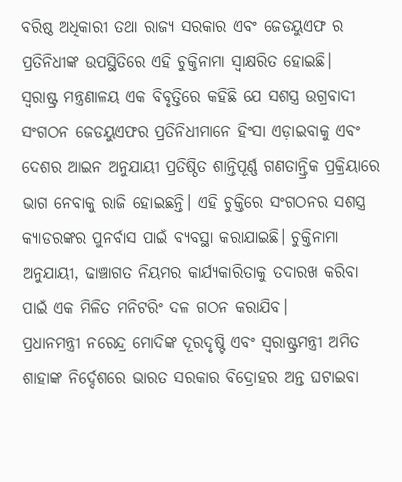ବରିଷ୍ଠ ଅଧିକାରୀ ତଥା ରାଜ୍ୟ ସରକାର ଏବଂ ଜେଡୟୁଏଫ ର ପ୍ରତିନିଧୀଙ୍କ ଉପସ୍ଥିତିରେ ଏହି ଚୁକ୍ତିନାମା ସ୍ବାକ୍ଷରିତ ହୋଇଛି।
ସ୍ବରାଷ୍ଟ୍ର ମନ୍ତ୍ରଣାଳୟ ଏକ ବିବୃତ୍ତିରେ କହିଛି ଯେ ସଶସ୍ତ୍ର ଉଗ୍ରବାଦୀ ସଂଗଠନ ଜେଡୟୁଏଫର ପ୍ରତିନିଧୀମାନେ ହିଂସା ଏଡ଼ାଇବାକୁ ଏବଂ ଦେଶର ଆଇନ ଅନୁଯାୟୀ ପ୍ରତିଷ୍ଠିତ ଶାନ୍ତିପୂର୍ଣ୍ଣ ଗଣତାନ୍ତ୍ରିକ ପ୍ରକ୍ରିୟାରେ ଭାଗ ନେବାକୁ ରାଜି ହୋଇଛନ୍ତି। ଏହି ଚୁକ୍ତିରେ ସଂଗଠନର ସଶସ୍ତ୍ର କ୍ୟାଡରଙ୍କର ପୁନର୍ବାସ ପାଇଁ ବ୍ୟବସ୍ଥା କରାଯାଇଛି। ଚୁକ୍ତିନାମା ଅନୁଯାୟୀ, ଢାଞ୍ଚାଗତ ନିୟମର କାର୍ଯ୍ୟକାରିତାକୁ ତଦାରଖ କରିବା ପାଇଁ ଏକ ମିଳିତ ମନିଟରିଂ ଦଳ ଗଠନ କରାଯିବ।
ପ୍ରଧାନମନ୍ତ୍ରୀ ନରେନ୍ଦ୍ର ମୋଦିଙ୍କ ଦୂରଦୃଷ୍ଟି ଏବଂ ସ୍ବରାଷ୍ଟ୍ରମନ୍ତ୍ରୀ ଅମିତ ଶାହାଙ୍କ ନିର୍ଦ୍ଦେଶରେ ଭାରତ ସରକାର ବିଦ୍ରୋହର ଅନ୍ତ ଘଟାଇବା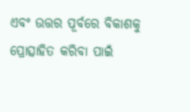ଏବଂ ଉତ୍ତର ପୂର୍ବରେ ବିକାଶକୁ ପ୍ରୋତ୍ସାହିତ କରିବା ପାଇଁ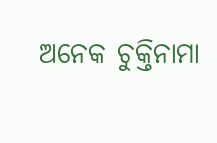ଅନେକ ଚୁକ୍ତିନାମା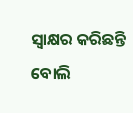ସ୍ବାକ୍ଷର କରିଛନ୍ତି ବୋଲି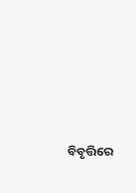ବିବୃତ୍ତିରେ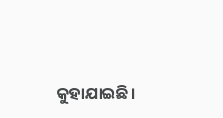କୁହାଯାଇଛି।